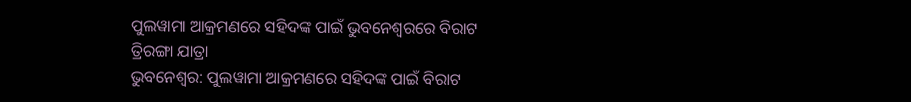ପୁଲୱାମା ଆକ୍ରମଣରେ ସହିଦଙ୍କ ପାଇଁ ଭୁବନେଶ୍ୱରରେ ବିରାଟ ତ୍ରିରଙ୍ଗା ଯାତ୍ରା
ଭୁବନେଶ୍ୱର: ପୁଲୱାମା ଆକ୍ରମଣରେ ସହିଦଙ୍କ ପାଇଁ ବିରାଟ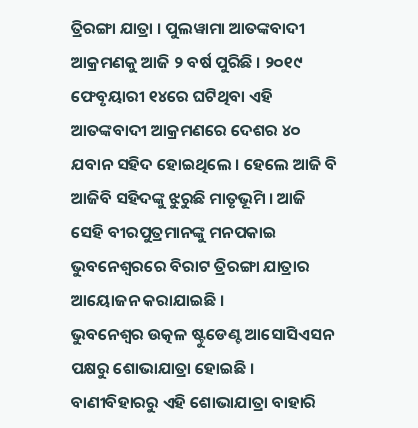ତ୍ରିରଙ୍ଗା ଯାତ୍ରା । ପୁଲୱାମା ଆତଙ୍କବାଦୀ ଆକ୍ରମଣକୁ ଆଜି ୨ ବର୍ଷ ପୁରିଛି । ୨୦୧୯ ଫେବୃୟାରୀ ୧୪ରେ ଘଟିଥିବା ଏହି ଆତଙ୍କବାଦୀ ଆକ୍ରମଣରେ ଦେଶର ୪୦ ଯବାନ ସହିଦ ହୋଇଥିଲେ । ହେଲେ ଆଜି ବି ଆଜିବି ସହିଦଙ୍କୁ ଝୁରୁଛି ମାତୃଭୂମି । ଆଜି ସେହି ବୀରପୁତ୍ରମାନଙ୍କୁ ମନପକାଇ ଭୁବନେଶ୍ୱରରେ ବିରାଟ ତ୍ରିରଙ୍ଗା ଯାତ୍ରାର ଆୟୋଜନ କରାଯାଇଛି ।
ଭୁବନେଶ୍ୱର ଉତ୍କଳ ଷ୍ଟୁଡେଣ୍ଟ ଆସୋସିଏସନ ପକ୍ଷରୁ ଶୋଭାଯାତ୍ରା ହୋଇଛି । ବାଣୀବିହାରରୁ ଏହି ଶୋଭାଯାତ୍ରା ବାହାରି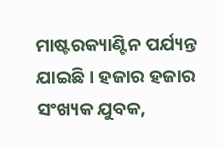ମାଷ୍ଟରକ୍ୟାଣ୍ଟିନ ପର୍ଯ୍ୟନ୍ତ ଯାଇଛି । ହଜାର ହଜାର ସଂଖ୍ୟକ ଯୁବକ,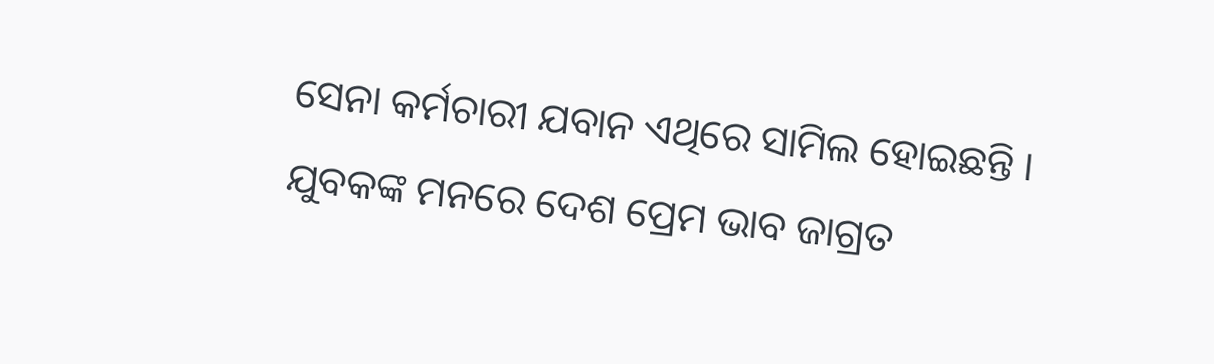ସେନା କର୍ମଚାରୀ ଯବାନ ଏଥିରେ ସାମିଲ ହୋଇଛନ୍ତି । ଯୁବକଙ୍କ ମନରେ ଦେଶ ପ୍ରେମ ଭାବ ଜାଗ୍ରତ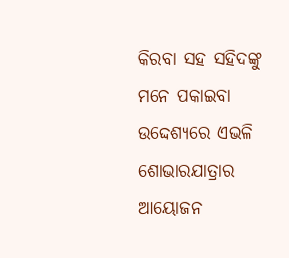କିରବା ସହ ସହିଦଙ୍କୁ ମନେ ପକାଇବା ଉଦ୍ଦେଶ୍ୟରେ ଏଭଳି ଶୋଭାରଯାତ୍ରାର ଆୟୋଜନ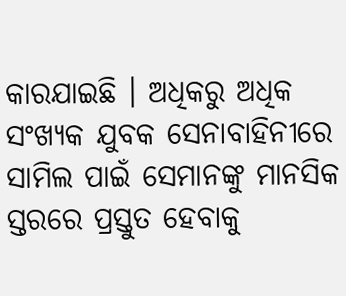କାରଯାଇଛି । ଅଧିକରୁ ଅଧିକ ସଂଖ୍ୟକ ଯୁବକ ସେନାବାହିନୀରେ ସାମିଲ ପାଇଁ ସେମାନଙ୍କୁ ମାନସିକ ସ୍ତରରେ ପ୍ରସ୍ତୁତ ହେବାକୁ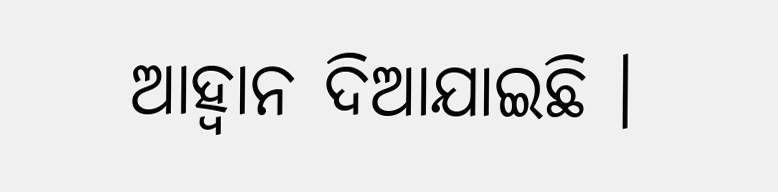ଆହ୍ୱାନ ଦିଆଯାଇଛି ।